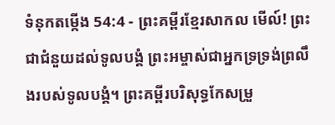ទំនុកតម្កើង 54:4 - ព្រះគម្ពីរខ្មែរសាកល មើល៍! ព្រះជាជំនួយដល់ទូលបង្គំ ព្រះអម្ចាស់ជាអ្នកទ្រទ្រង់ព្រលឹងរបស់ទូលបង្គំ។ ព្រះគម្ពីរបរិសុទ្ធកែសម្រួ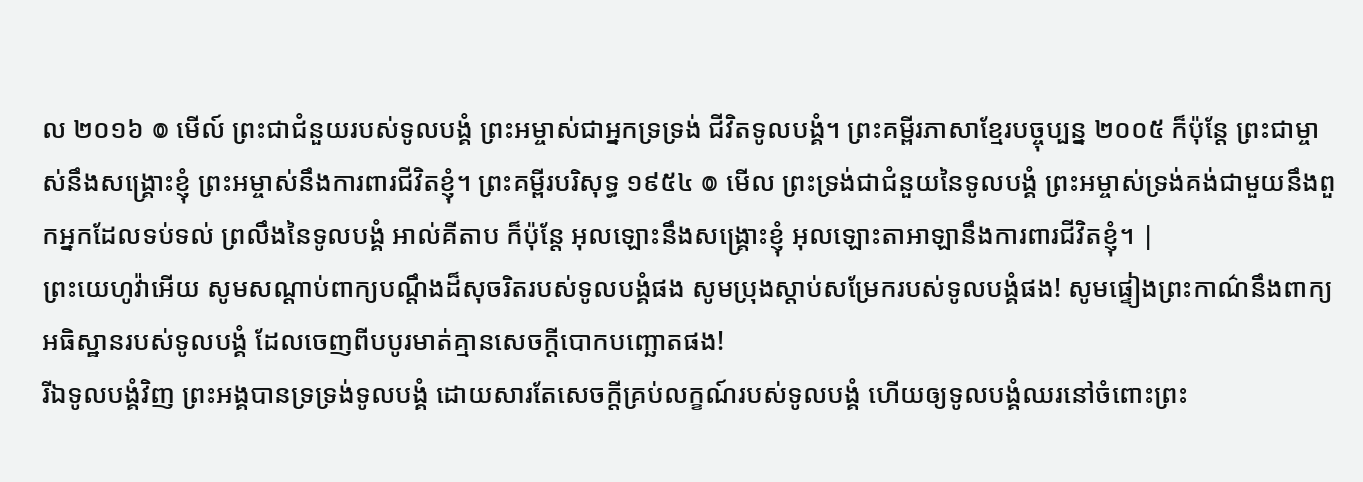ល ២០១៦ ៙ មើល៍ ព្រះជាជំនួយរបស់ទូលបង្គំ ព្រះអម្ចាស់ជាអ្នកទ្រទ្រង់ ជីវិតទូលបង្គំ។ ព្រះគម្ពីរភាសាខ្មែរបច្ចុប្បន្ន ២០០៥ ក៏ប៉ុន្តែ ព្រះជាម្ចាស់នឹងសង្គ្រោះខ្ញុំ ព្រះអម្ចាស់នឹងការពារជីវិតខ្ញុំ។ ព្រះគម្ពីរបរិសុទ្ធ ១៩៥៤ ៙ មើល ព្រះទ្រង់ជាជំនួយនៃទូលបង្គំ ព្រះអម្ចាស់ទ្រង់គង់ជាមួយនឹងពួកអ្នកដែលទប់ទល់ ព្រលឹងនៃទូលបង្គំ អាល់គីតាប ក៏ប៉ុន្តែ អុលឡោះនឹងសង្គ្រោះខ្ញុំ អុលឡោះតាអាឡានឹងការពារជីវិតខ្ញុំ។ |
ព្រះយេហូវ៉ាអើយ សូមសណ្ដាប់ពាក្យបណ្ដឹងដ៏សុចរិតរបស់ទូលបង្គំផង សូមប្រុងស្ដាប់សម្រែករបស់ទូលបង្គំផង! សូមផ្ទៀងព្រះកាណ៌នឹងពាក្យអធិស្ឋានរបស់ទូលបង្គំ ដែលចេញពីបបូរមាត់គ្មានសេចក្ដីបោកបញ្ឆោតផង!
រីឯទូលបង្គំវិញ ព្រះអង្គបានទ្រទ្រង់ទូលបង្គំ ដោយសារតែសេចក្ដីគ្រប់លក្ខណ៍របស់ទូលបង្គំ ហើយឲ្យទូលបង្គំឈរនៅចំពោះព្រះ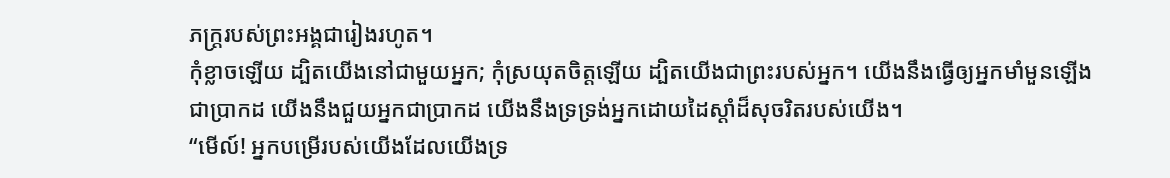ភក្ត្ររបស់ព្រះអង្គជារៀងរហូត។
កុំខ្លាចឡើយ ដ្បិតយើងនៅជាមួយអ្នក; កុំស្រយុតចិត្តឡើយ ដ្បិតយើងជាព្រះរបស់អ្នក។ យើងនឹងធ្វើឲ្យអ្នកមាំមួនឡើងជាប្រាកដ យើងនឹងជួយអ្នកជាប្រាកដ យើងនឹងទ្រទ្រង់អ្នកដោយដៃស្ដាំដ៏សុចរិតរបស់យើង។
“មើល៍! អ្នកបម្រើរបស់យើងដែលយើងទ្រ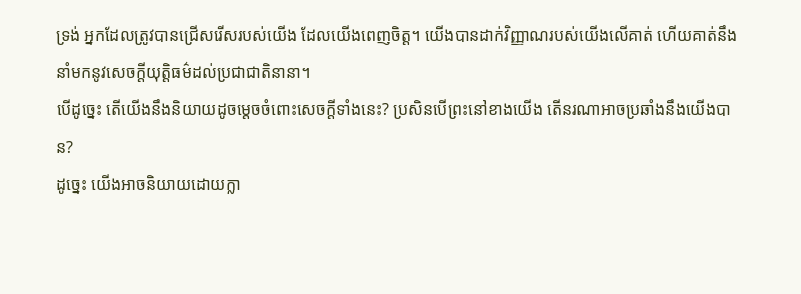ទ្រង់ អ្នកដែលត្រូវបានជ្រើសរើសរបស់យើង ដែលយើងពេញចិត្ត។ យើងបានដាក់វិញ្ញាណរបស់យើងលើគាត់ ហើយគាត់នឹងនាំមកនូវសេចក្ដីយុត្តិធម៌ដល់ប្រជាជាតិនានា។
បើដូច្នេះ តើយើងនឹងនិយាយដូចម្ដេចចំពោះសេចក្ដីទាំងនេះ? ប្រសិនបើព្រះនៅខាងយើង តើនរណាអាចប្រឆាំងនឹងយើងបាន?
ដូច្នេះ យើងអាចនិយាយដោយក្លា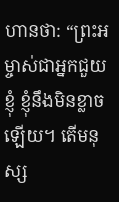ហានថា: “ព្រះអម្ចាស់ជាអ្នកជួយខ្ញុំ ខ្ញុំនឹងមិនខ្លាចឡើយ។ តើមនុស្ស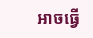អាចធ្វើ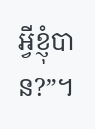អ្វីខ្ញុំបាន?”។